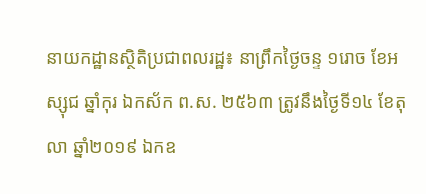នាយកដ្ឋានស្ថិតិប្រជាពលរដ្ឋ៖ នាព្រឹកថ្ងៃចន្ទ ១រោច ខែអស្សុជ ឆ្នាំកុរ ឯកស័ក ព.ស. ២៥៦៣ ត្រូវនឹងថ្ងៃទី១៤ ខែតុលា ឆ្នាំ២០១៩ ឯកឧ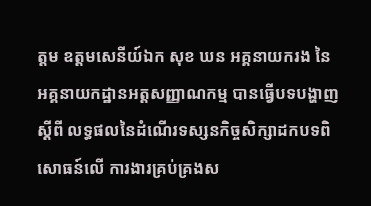ត្តម ឧត្តមសេនីយ៍ឯក សុខ ឃន អគ្គនាយករង នៃអគ្គនាយកដ្ឋានអត្តសញ្ញាណកម្ម បានធ្វើបទបង្ហាញ ស្ដីពី លទ្ធផលនៃដំណើរទស្សនកិច្ចសិក្សាដកបទពិសោធន៍លើ ការងារគ្រប់គ្រងស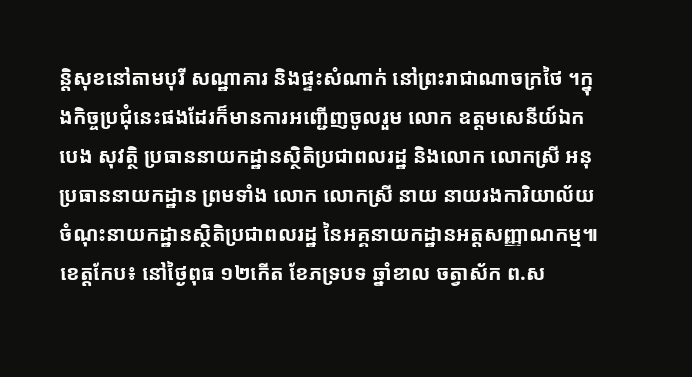ន្តិសុខនៅតាមបុរី សណ្ឋាគារ និងផ្ទះសំណាក់ នៅព្រះរាជាណាចក្រថៃ ។ក្នុងកិច្ចប្រជុំនេះផងដែរក៏មានការអញ្ជើញចូលរួម លោក ឧត្តមសេនីយ៍ឯក បេង សុវត្ថិ ប្រធាននាយកដ្ឋានស្ថិតិប្រជាពលរដ្ឋ និងលោក លោកស្រី អនុប្រធាននាយកដ្ឋាន ព្រមទាំង លោក លោកស្រី នាយ នាយរងការិយាល័យ ចំណុះនាយកដ្ឋានស្ថិតិប្រជាពលរដ្ឋ នៃអគ្គនាយកដ្ឋានអត្តសញ្ញាណកម្ម៕
ខេត្តកែប៖ នៅថ្ងៃពុធ ១២កើត ខែភទ្របទ ឆ្នាំខាល ចត្វាស័ក ព.ស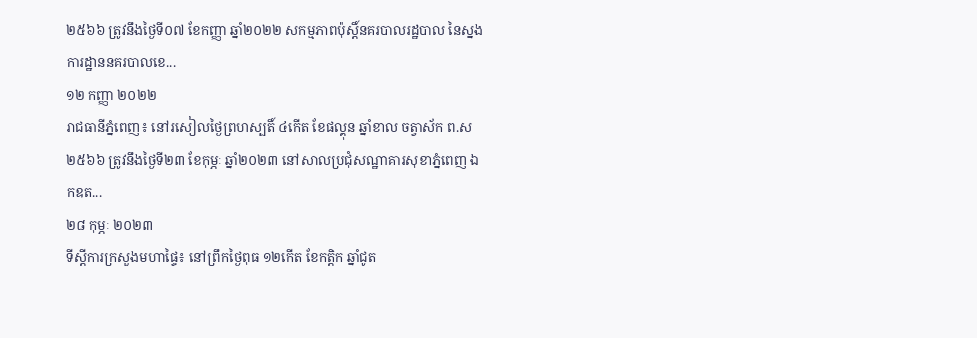២៥៦៦ ត្រូវនឹងថ្ងៃទី០៧ ខែកញ្ញា ឆ្នាំ២០២២ សកម្មភាពប៉ុស្តិ៍នគរបាលរដ្ឋបាល នៃស្នងការដ្ឋាននគរបាលខេ...
១២ កញ្ញា ២០២២
រាជធានីភ្នំពេញ៖ នៅរសៀលថ្ងៃព្រហស្បតិ៍ ៤កើត ខែផល្គុន ឆ្នាំខាល ចត្វាស័ក ព.ស ២៥៦៦ ត្រូវនឹងថ្ងៃទី២៣ ខែកុម្ភៈ ឆ្នាំ២០២៣ នៅសាលប្រជុំសណ្ឋាគារសុខាភ្នំពេញ ឯកឧត...
២៨ កុម្ភៈ ២០២៣
ទីស្តីការក្រសួងមហាផ្ទៃ៖ នៅព្រឹកថ្ងៃពុធ ១២កើត ខែកត្តិក ឆ្នាំជូត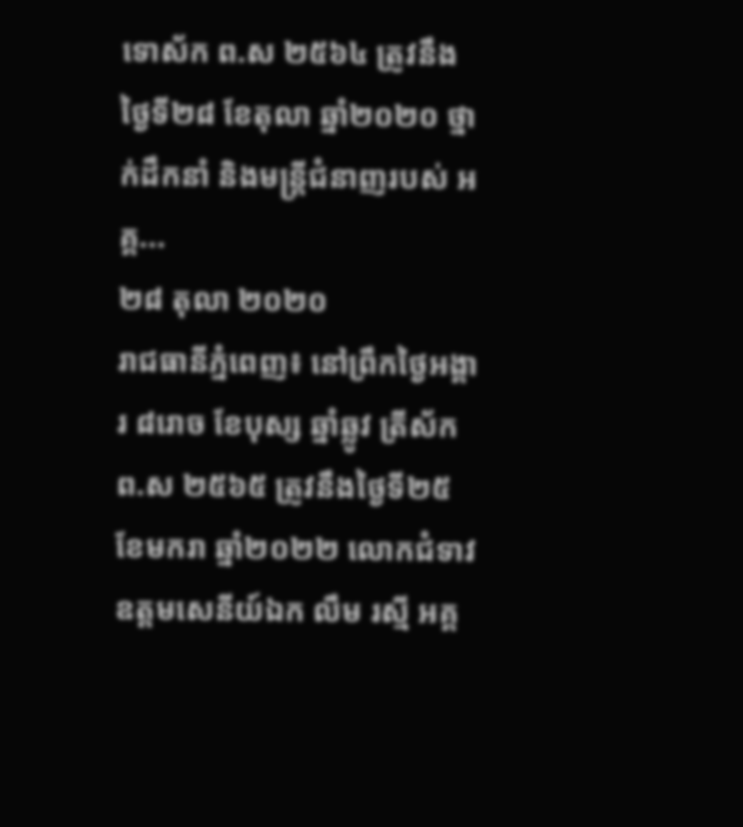ទោស័ក ព.ស ២៥៦៤ ត្រូវនឹងថ្ងៃទី២៨ ខែតុលា ឆ្នាំ២០២០ ថ្នាក់ដឹកនាំ និងមន្រ្តីជំនាញរបស់ អគ្គ...
២៨ តុលា ២០២០
រាជធានីភ្នំពេញ៖ នៅព្រឹកថ្ងៃអង្គារ ៨រោច ខែបុស្ស ឆ្នាំឆ្លូវ ត្រីស័ក ព.ស ២៥៦៥ ត្រូវនឹងថ្ងៃទី២៥ ខែមករា ឆ្នាំ២០២២ លោកជំទាវ ឧត្តមសេនីយ៍ឯក លឹម រស្មី អគ្គ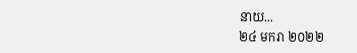នាយ...
២៤ មករា ២០២២